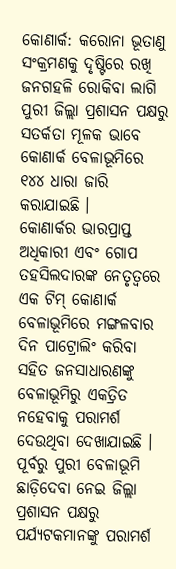କୋଣାର୍କ: କରୋନା ଭୂତାଣୁ ସଂକ୍ରମଣକୁ ଦୃଷ୍ଟିରେ ରଖି ଜନଗହଳି ରୋକିବା ଲାଗି ପୁରୀ ଜିଲ୍ଲା ପ୍ରଶାସନ ପକ୍ଷରୁ ସତର୍କତା ମୂଳକ ଭାବେ କୋଣାର୍କ ବେଳାଭୂମିରେ ୧୪୪ ଧାରା ଜାରି କରାଯାଇଛି ।
କୋଣାର୍କର ଭାରପ୍ରାପ୍ତ ଅଧିକାରୀ ଏବଂ ଗୋପ ତହସିଲଦାରଙ୍କ ନେତୃତ୍ୱରେ ଏକ ଟିମ୍ କୋଣାର୍କ ବେଳାଭୂମିରେ ମଙ୍ଗଳବାର ଦିନ ପାଟ୍ରୋଲିଂ କରିବା ସହିତ ଜନସାଧାରଣଙ୍କୁ ବେଳାଭୂମିରୁ ଏକତ୍ରିତ ନହେବାକୁ ପରାମର୍ଶ ଦେଉଥିବା ଦେଖାଯାଇଛି ।
ପୂର୍ବରୁ ପୁରୀ ବେଳାଭୂମି ଛାଡ଼ିଦେବା ନେଇ ଜିଲ୍ଲା ପ୍ରଶାସନ ପକ୍ଷରୁ ପର୍ଯ୍ୟଟକମାନଙ୍କୁ ପରାମର୍ଶ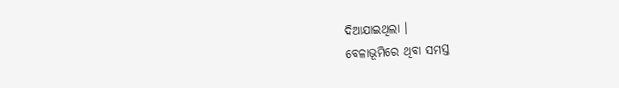ଦିଆଯାଇଥିଲା ।
ବେଳାଭୂମିରେ ଥିବା ସମସ୍ତ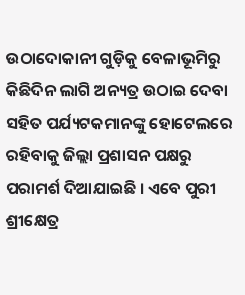ଉଠାଦୋକାନୀ ଗୁଡ଼ିକୁ ବେଳାଭୂମିରୁ କିଛିଦିନ ଲାଗି ଅନ୍ୟତ୍ର ଉଠାଇ ଦେବା ସହିତ ପର୍ଯ୍ୟଟକମାନଙ୍କୁ ହୋଟେଲରେ ରହିବାକୁ ଜିଲ୍ଲା ପ୍ରଶାସନ ପକ୍ଷରୁ ପରାମର୍ଶ ଦିଆଯାଇଛି । ଏବେ ପୁରୀ ଶ୍ରୀକ୍ଷେତ୍ର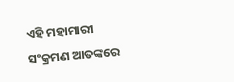ଏହି ମହାମାରୀ ସଂକ୍ରମଣ ଆତଙ୍କରେ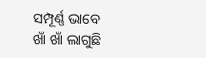ସମ୍ପୂର୍ଣ୍ଣ ଭାବେ ଖାଁ ଖାଁ ଲାଗୁଛି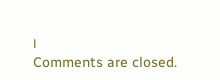।
Comments are closed.